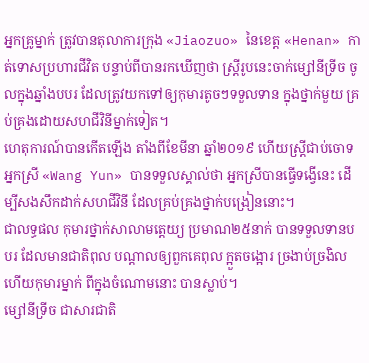អ្នកគ្រូម្នាក់ ត្រូវបានតុលាការក្រុង «Jiaozuo» នៃខេត្ត «Henan» កាត់ទោសប្រហារជីវិត បន្ទាប់ពីបានរកឃើញថា ស្ត្រីរូបនេះចាក់ម្សៅនីទ្រីច ចូលក្នុងឆ្នាំងបបរ ដែលត្រូវយកទៅឲ្យកុមារតូចៗទទួលទាន ក្នុងថ្នាក់មួយ គ្រប់គ្រងដោយសហជីវិនីម្នាក់ទៀត។
ហេតុការណ៍បានកើតឡើង តាំងពីខែមីនា ឆ្នាំ២០១៩ ហើយស្ត្រីជាប់ចោទ អ្នកស្រី «Wang Yun» បានទទួលស្គាល់ថា អ្នកស្រីបានធ្វើទង្វើនេះ ដើម្បីសងសឹកដាក់សហជីវិនី ដែលគ្រប់គ្រងថ្នាក់បង្រៀននោះ។
ជាលទ្ធផល កុមារថ្នាក់សាលាមត្តេយ្យ ប្រមាណ២៥នាក់ បានទទួលទានបបរ ដែលមានជាតិពុល បណ្ដាលឲ្យពួកគេពុល ក្អួតចង្អោរ ច្រងាប់ច្រងិល ហើយកុមារម្នាក់ ពីក្នុងចំណោមនោះ បានស្លាប់។
ម្សៅនីទ្រីច ជាសារជាតិ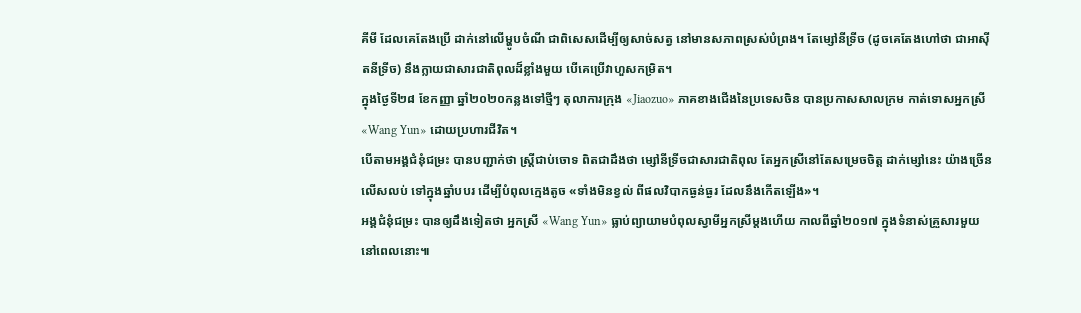គីមី ដែលគេតែងប្រើ ដាក់នៅលើម្ហូបចំណី ជាពិសេសដើម្បីឲ្យសាច់សត្វ នៅមានសភាពស្រស់បំព្រង។ តែម្សៅនីទ្រីច (ដូចគេតែងហៅថា ជាអាស៊ីតនីទ្រីច) នឹងក្លាយជាសារជាតិពុលដ៏ខ្លាំងមួយ បើគេប្រើវាហួសកម្រិត។
ក្នុងថ្ងៃទី២៨ ខែកញ្ញា ឆ្នាំ២០២០កន្លងទៅថ្មីៗ តុលាការក្រុង «Jiaozuo» ភាគខាងជើងនៃប្រទេសចិន បានប្រកាសសាលក្រម កាត់ទោសអ្នកស្រី «Wang Yun» ដោយប្រហារជីវិត។
បើតាមអង្គជំនុំជម្រះ បានបញ្ជាក់ថា ស្ត្រីជាប់ចោទ ពិតជាដឹងថា ម្សៅនីទ្រីចជាសារជាតិពុល តែអ្នកស្រីនៅតែសម្រេចចិត្ត ដាក់ម្សៅនេះ យ៉ាងច្រើនលើសលប់ ទៅក្នុងឆ្នាំបបរ ដើម្បីបំពុលក្មេងតូច «ទាំងមិនខ្វល់ ពីផលវិបាកធ្ងន់ធ្ងរ ដែលនឹងកើតឡើង»។
អង្គជំនុំជម្រះ បានឲ្យដឹងទៀតថា អ្នកស្រី «Wang Yun» ធ្លាប់ព្យាយាមបំពុលស្វាមីអ្នកស្រីម្ដងហើយ កាលពីឆ្នាំ២០១៧ ក្នុងទំនាស់គ្រួសារមួយ នៅពេលនោះ៕